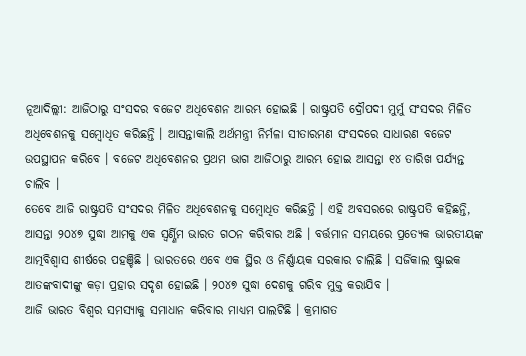ନୂଆଦିଲ୍ଲୀ: ଆଜିଠାରୁ ସଂସଦର ବଜେଟ ଅଧିବେଶନ ଆରମ୍ଭ ହୋଇଛି । ରାଷ୍ଟ୍ରପତି ଦ୍ରୌପଦୀ ମୁର୍ମୁ ସଂସଦର ମିଳିତ ଅଧିବେଶନକୁ ସମ୍ବୋଧିତ କରିଛନ୍ତି । ଆସନ୍ତାକାଲି ଅର୍ଥମନ୍ତ୍ରୀ ନିର୍ମଳା ସୀତାରମଣ ସଂସଦରେ ସାଧାରଣ ବଜେଟ ଉପସ୍ଥାପନ କରିବେ । ବଜେଟ ଅଧିବେଶନର ପ୍ରଥମ ଭାଗ ଆଜିଠାରୁ ଆରମ୍ଭ ହୋଇ ଆସନ୍ତା ୧୪ ତାରିଖ ପର୍ଯ୍ୟନ୍ତ ଚାଲିବ ।
ତେବେ ଆଜି ରାଷ୍ଟ୍ରପତି ସଂସଦର ମିଳିତ ଅଧିବେଶନକୁ ସମ୍ବୋଧିତ କରିଛନ୍ତି । ଏହି ଅବସରରେ ରାଷ୍ଟ୍ରପତି କହିଛନ୍ତି, ଆସନ୍ତା ୨୦୪୭ ସୁଦ୍ଧା ଆମକୁ ଏକ ସ୍ୱର୍ଣ୍ଣିମ ଭାରତ ଗଠନ କରିବାର ଅଛି । ବର୍ତ୍ତମାନ ସମୟରେ ପ୍ରତ୍ୟେକ ଭାରତୀୟଙ୍କ ଆତ୍ମବିଶ୍ୱାସ ଶୀର୍ଷରେ ପହଞ୍ଚିଛି । ଭାରତରେ ଏବେ ଏକ ସ୍ଥିର ଓ ନିର୍ଣ୍ଣାୟକ ସରକାର ଚାଲିଛି । ସର୍ଜିକାଲ ଷ୍ଟ୍ରାଇକ ଆତଙ୍କବାଦୀଙ୍କୁ କଡ଼ା ପ୍ରହାର ସଦୃଶ ହୋଇଛି । ୨୦୪୭ ସୁଦ୍ଧା ଦେଶକୁ ଗରିବ ମୁକ୍ତ କରାଯିବ ।
ଆଜି ଭାରତ ବିଶ୍ୱର ସମସ୍ୟାକୁ ସମାଧାନ କରିବାର ମାଧ୍ୟମ ପାଲଟିଛି । କ୍ରମାଗତ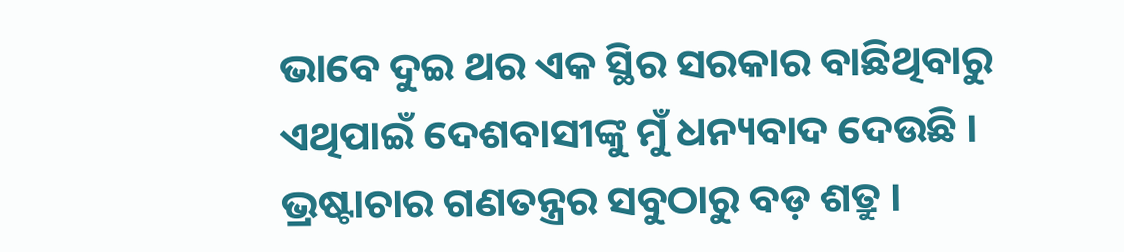ଭାବେ ଦୁଇ ଥର ଏକ ସ୍ଥିର ସରକାର ବାଛିଥିବାରୁ ଏଥିପାଇଁ ଦେଶବାସୀଙ୍କୁ ମୁଁ ଧନ୍ୟବାଦ ଦେଉଛି । ଭ୍ରଷ୍ଟାଚାର ଗଣତନ୍ତ୍ରର ସବୁଠାରୁ ବଡ଼ ଶତ୍ରୁ ।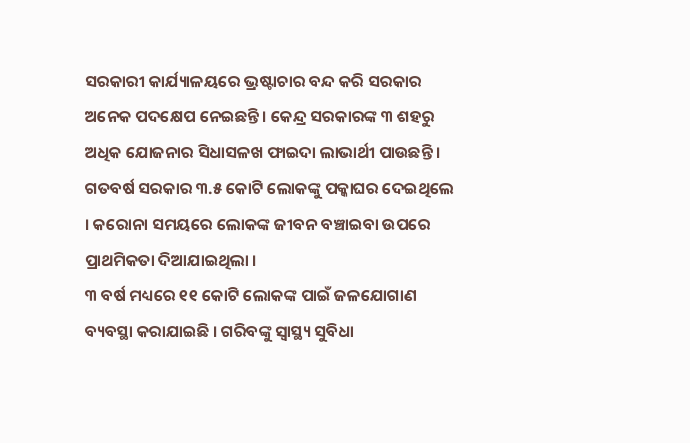ସରକାରୀ କାର୍ଯ୍ୟାଳୟରେ ଭ୍ରଷ୍ଟାଚାର ବନ୍ଦ କରି ସରକାର ଅନେକ ପଦକ୍ଷେପ ନେଇଛନ୍ତି । କେନ୍ଦ୍ର ସରକାରଙ୍କ ୩ ଶହରୁ ଅଧିକ ଯୋଜନାର ସିଧାସଳଖ ଫାଇଦା ଲାଭାର୍ଥୀ ପାଉଛନ୍ତି । ଗତବର୍ଷ ସରକାର ୩.୫ କୋଟି ଲୋକଙ୍କୁ ପକ୍କାଘର ଦେଇଥିଲେ । କରୋନା ସମୟରେ ଲୋକଙ୍କ ଜୀବନ ବଞ୍ଚାଇବା ଉପରେ ପ୍ରାଥମିକତା ଦିଆଯାଇଥିଲା ।
୩ ବର୍ଷ ମଧ୍ୟରେ ୧୧ କୋଟି ଲୋକଙ୍କ ପାଇଁ ଜଳଯୋଗାଣ ବ୍ୟବସ୍ଥା କରାଯାଇଛି । ଗରିବଙ୍କୁ ସ୍ୱାସ୍ଥ୍ୟ ସୁବିଧା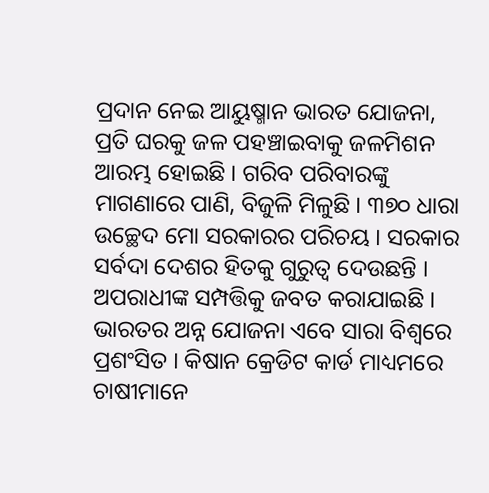ପ୍ରଦାନ ନେଇ ଆୟୁଷ୍ମାନ ଭାରତ ଯୋଜନା, ପ୍ରତି ଘରକୁ ଜଳ ପହଞ୍ଚାଇବାକୁ ଜଳମିଶନ ଆରମ୍ଭ ହୋଇଛି । ଗରିବ ପରିବାରଙ୍କୁ ମାଗଣାରେ ପାଣି, ବିଜୁଳି ମିଳୁଛି । ୩୭୦ ଧାରା ଉଚ୍ଛେଦ ମୋ ସରକାରର ପରିଚୟ । ସରକାର ସର୍ବଦା ଦେଶର ହିତକୁ ଗୁରୁତ୍ୱ ଦେଉଛନ୍ତି । ଅପରାଧୀଙ୍କ ସମ୍ପତ୍ତିକୁ ଜବତ କରାଯାଇଛି । ଭାରତର ଅନ୍ନ ଯୋଜନା ଏବେ ସାରା ବିଶ୍ୱରେ ପ୍ରଶଂସିତ । କିଷାନ କ୍ରେଡିଟ କାର୍ଡ ମାଧ୍ୟମରେ ଚାଷୀମାନେ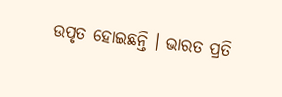ଉପୃତ ହୋଇଛନ୍ତି । ଭାରତ ପ୍ରତି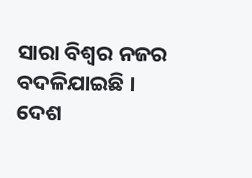ସାରା ବିଶ୍ୱର ନଜର ବଦଳିଯାଇଛି । ଦେଶ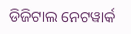ଡିଜିଟାଲ ନେଟୱାର୍କ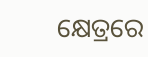କ୍ଷେତ୍ରରେ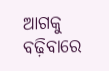ଆଗକୁ ବଢ଼ିବାରେ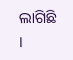ଲାଗିଛି ।